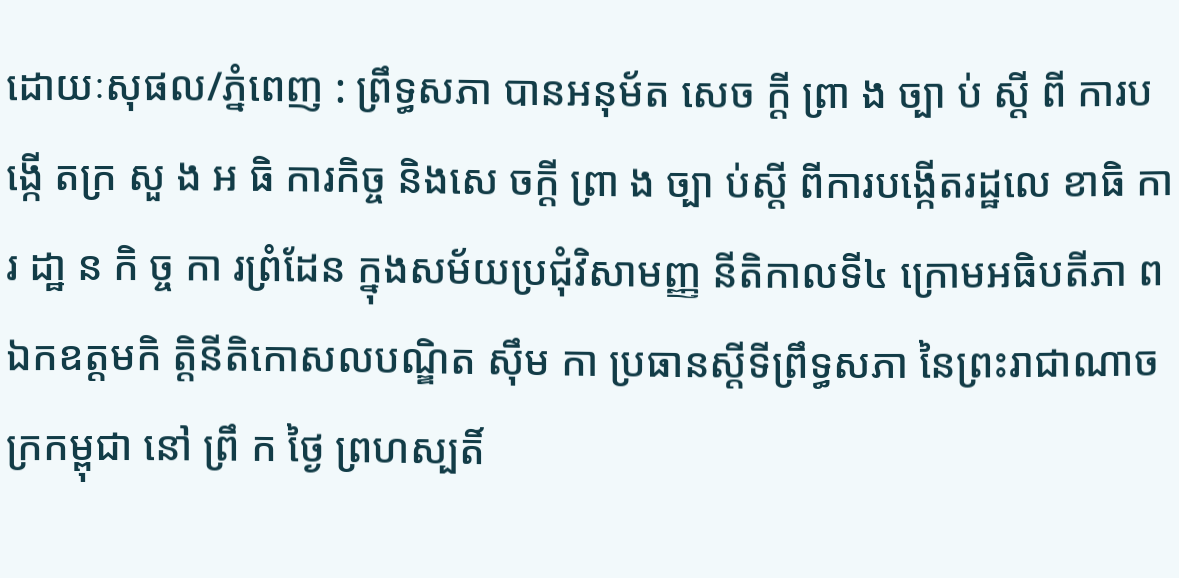ដោយៈសុផល/ភ្នំពេញ : ព្រឹទ្ធសភា បានអនុម័ត សេច ក្តី ព្រា ង ច្បា ប់ ស្តី ពី ការបង្កើ តក្រ សួ ង អ ធិ ការកិច្ច និងសេ ចក្តី ព្រា ង ច្បា ប់ស្តី ពីការបង្កើតរដ្ឋលេ ខាធិ ការ ដា្ឋ ន កិ ច្ច កា រព្រំដែន ក្នុងសម័យប្រជុំវិសាមញ្ញ នីតិកាលទី៤ ក្រោមអធិបតីភា ព ឯកឧត្តមកិ ត្តិនីតិកោសលបណ្ឌិត ស៊ឹម កា ប្រធានស្តីទីព្រឹទ្ធសភា នៃព្រះរាជាណាចក្រកម្ពុជា នៅ ព្រឹ ក ថ្ងៃ ព្រហស្បតិ៍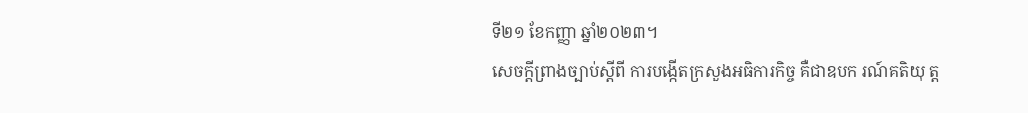ទី២១ ខែកញ្ញា ឆ្នាំ២០២៣។
សេចក្តីព្រាងច្បាប់ស្តីពី ការបង្កើតក្រសួងអធិការកិច្ច គឺជាឧបក រណ៍គតិយុ ត្ត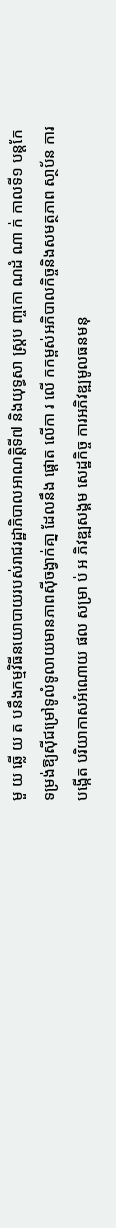មួ យ ឆ្លើ យ ត បនឹងកម្មវិធីនយោបាយរបស់រាជរដ្ឋាភិបាលអាណត្តិទី៧ និងយុទ្ធសា ស្ត្រប ញ្ចកោ ណដំ ណា ក់ កាលទី១ បន្តកែទម្រង់ឱ្យស៊ីជម្រៅទូលំទូលាយមានភាពស៊ីចង្វាក់គា្ន ដែលនឹង ផ្តោត លើកា រ លើ កកម្ពស់អភិបាលកិច្ចនិងសមត្ថភាព សា្ថប័ន ការបង្កើត បរិយាកាសអំណោយ ផល សម្រា ប់ អ ភិវឌ្ឍសង្គម សេដ្ឋកិច្ច ការអភិវឌ្ឍមូលធនមនុ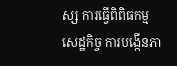ស្ស ការធ្វើពិពិធកម្មសេដ្ឋកិច្ច ការបង្កើនភា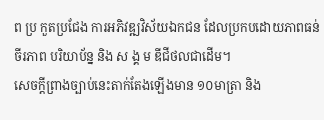ព ប្រ កួតប្រជែង ការអភិវឌ្ឍវិស័យឯកជន ដែលប្រកបដោយភាពធន់ ចីរភាព បរិយាប័ន្ន និង ស ង្គ ម ឌីជីថលជាដើម។
សេចក្តីព្រាងច្បាប់នេះតាក់តែងឡើងមាន ១០មាត្រា និង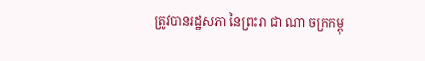ត្រូវបានរដ្ឋសភា នៃព្រះរា ជា ណា ចក្រកម្ពុ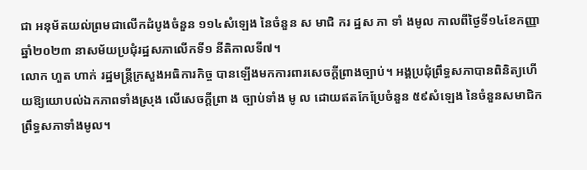ជា អនុម័តយល់ព្រមជាលើកដំបូងចំនួន ១១៤សំឡេង នៃចំនួន ស មាជិ ករ ដ្ឋស ភា ទាំ ងមូល កាលពីថ្ងៃទី១៤ខែកញ្ញា ឆ្នាំ២០២៣ នាសម័យប្រជុំរដ្ឋសភាលើកទី១ នីតិកាលទី៧។
លោក ហួត ហាក់ រដ្ឋមន្ត្រីក្រសួងអធិការកិច្ច បានឡើងមកការពារសេចក្តីព្រាងច្បាប់។ អង្គប្រជុំព្រឹទ្ធសភាបានពិនិត្យហើយឱ្យយោបល់ឯកភាពទាំងស្រុង លើសេចក្តីព្រា ង ច្បាប់ទាំង មូ ល ដោយឥតកែប្រែចំនួន ៥៩សំឡេង នៃចំនួនសមាជិកព្រឹទ្ធសភាទាំងមូល។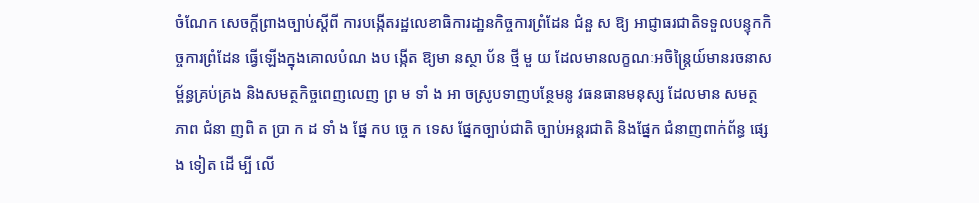ចំណែក សេចក្តីព្រាងច្បាប់ស្តីពី ការបង្កើតរដ្ឋលេខាធិការដា្ឋនកិច្ចការព្រំដែន ជំនួ ស ឱ្យ អាជ្ញាធរជាតិទទួលបន្ទុកកិច្ចការព្រំដែន ធ្វើឡើងក្នុងគោលបំណ ងប ង្កើត ឱ្យមា នស្ថា ប័ន ថ្មី មួ យ ដែលមានលក្ខណៈអចិន្ត្រៃយ៍មានរចនាសម្ព័ន្ធគ្រប់គ្រង និងសមត្ថកិច្ចពេញលេញ ព្រ ម ទាំ ង អា ចស្រូបទាញបន្ថែមនូ វធនធានមនុស្ស ដែលមាន សមត្ថ ភាព ជំនា ញពិ ត ប្រា ក ដ ទាំ ង ផ្នែ កប ច្ចេ ក ទេស ផ្នែកច្បាប់ជាតិ ច្បាប់អន្តរជាតិ និងផ្នែក ជំនាញពាក់ព័ន្ធ ផ្សេង ទៀត ដើ ម្បី លើ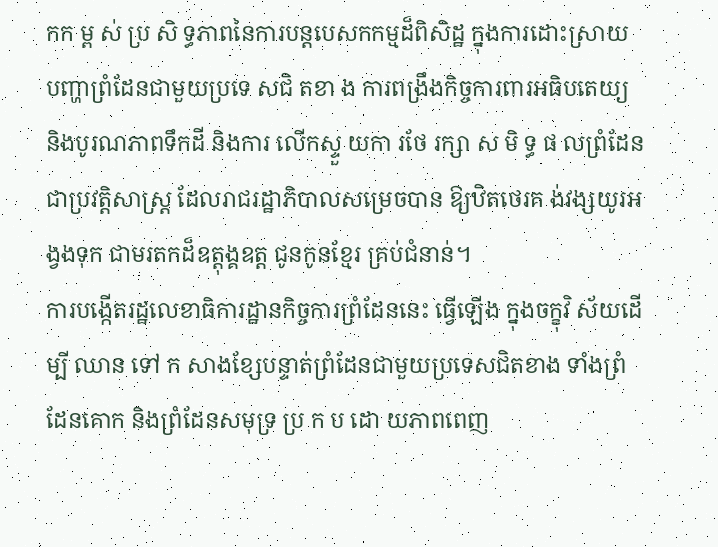កក ម្ព ស់ ប្រ សិ ទ្ធភាពនៃការបន្តបេសកកម្មដ៏ពិសិដ្ឋ ក្នុងការដោះស្រាយ បញ្ហាព្រំដែនជាមួយប្រទេ សជិ តខា ង ការពង្រឹងកិច្ចការពារអធិបតេយ្យ និងបូរណភាពទឹកដី និងការ លើកស្ទួ យកា រថែ រក្សា ស មិ ទ្ធ ផ លព្រំដែនជាប្រវត្តិសាស្ត្រ ដែលរាជរដ្ឋាភិបាលសម្រេចបាន ឱ្យឋិតថេរគ ង់វង្សយូរអង្វងទុក ជាមរតកដ៏ឧត្តុង្គឧត្ត ជូនកូនខ្មែរ គ្រប់ជំនាន់។
ការបង្កើតរដ្ឋលេខាធិការដ្ឋានកិច្ចការព្រំដែននេះ ធ្វើឡើង ក្នុងចក្ខុវិ ស័យដើម្បី ឈាន ទៅ ក សាងខ្សែបន្ទាត់ព្រំដែនជាមួយប្រទេសជិតខាង ទាំងព្រំដែនគោក និងព្រំដែនសមុទ្រ ប្រ ក ប ដោ យភាពពេញ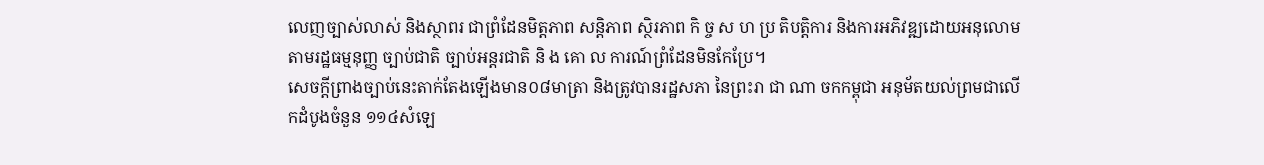លេញច្បាស់លាស់ និងស្ថាពរ ជាព្រំដែនមិត្តភាព សន្តិភាព ស្ថិរភាព កិ ច្ច ស ហ ប្រ តិបត្តិការ និងការអភិវឌ្ឍដោយអនុលោមតាមរដ្ឋធម្មនុញ្ញ ច្បាប់ជាតិ ច្បាប់អន្តរជាតិ និ ង គោ ល ការណ៍ព្រំដែនមិនកែប្រែ។
សេចក្តីព្រាងច្បាប់នេះតាក់តែងឡើងមាន០៨មាត្រា និងត្រូវបានរដ្ឋសភា នៃព្រះរា ជា ណា ចកកម្ពុជា អនុម័តយល់ព្រមជាលើកដំបូងចំនួន ១១៤សំឡេ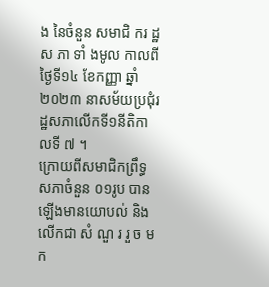ង នៃចំនួន សមាជិ ករ ដ្ឋស ភា ទាំ ងមូល កាលពីថ្ងៃទី១៤ ខែកញ្ញា ឆ្នាំ២០២៣ នាសម័យប្រជុំរដ្ឋសភាលើកទី១នីតិកា លទី ៧ ។
ក្រោយពីសមាជិកព្រឹទ្ធសភាចំនួន ០១រូប បានឡើងមានយោបល់ និងលើកជា សំ ណួ រ រួ ច មក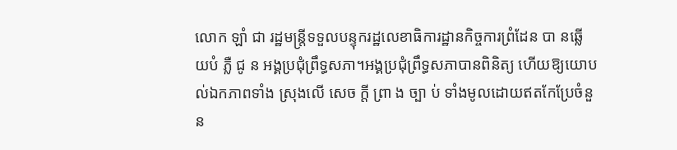លោក ឡាំ ជា រដ្ឋមន្ត្រីទទួលបន្ទុករដ្ឋលេខាធិការដ្ឋានកិច្ចការព្រំដែន បា នឆ្លើ យបំ ភ្លឺ ជូ ន អង្គប្រជុំព្រឹទ្ធសភា។អង្គប្រជុំព្រឹទ្ធសភាបានពិនិត្យ ហើយឱ្យយោបល់ឯកភាពទាំង ស្រុងលើ សេច ក្តី ព្រា ង ច្បា ប់ ទាំងមូលដោយឥតកែប្រែចំនួន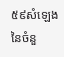៥៩សំឡេង នៃចំនួ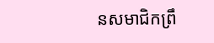នសមាជិកព្រឹ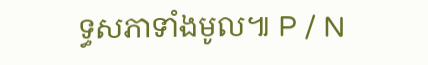ទ្ធសភាទាំងមូល៕ P / N